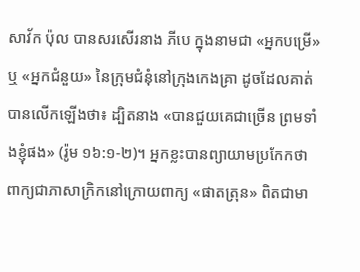សាវ័ក ប៉ុល បានសរសើរនាង ភីបេ ក្នុងនាមជា «អ្នកបម្រើ» ឬ «អ្នកជំនួយ» នៃក្រុមជំនុំនៅក្រុងកេងគ្រា ដូចដែលគាត់បានលើកឡើងថា៖ ដ្បិតនាង «បានជួយគេជាច្រើន ព្រមទាំងខ្ញុំផង» (រ៉ូម ១៦:១-២)។ អ្នកខ្លះបានព្យាយាមប្រកែកថា ពាក្យជាភាសាក្រិកនៅក្រោយពាក្យ «ផាតត្រុន» ពិតជាមា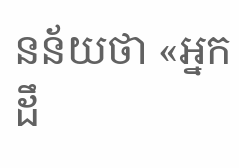នន័យថា «អ្នកដឹ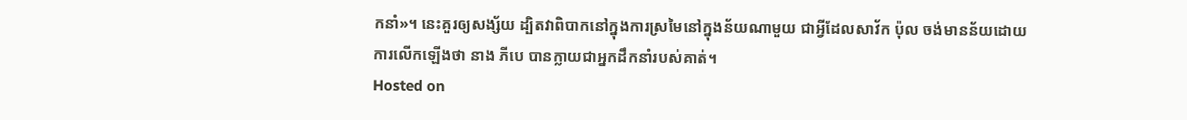កនាំ»។ នេះគួរឲ្យសង្ស័យ ដ្បិតវាពិបាកនៅក្នុងការស្រមៃនៅក្នុងន័យណាមួយ ជាអ្វីដែលសាវ័ក ប៉ុល ចង់មានន័យដោយការលើកឡើងថា នាង ភីបេ បានក្លាយជាអ្នកដឹកនាំរបស់គាត់។
Hosted on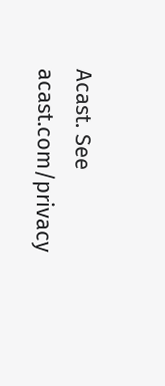Acast. See acast.com/privacy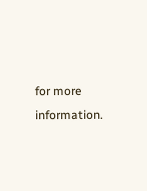for more information.